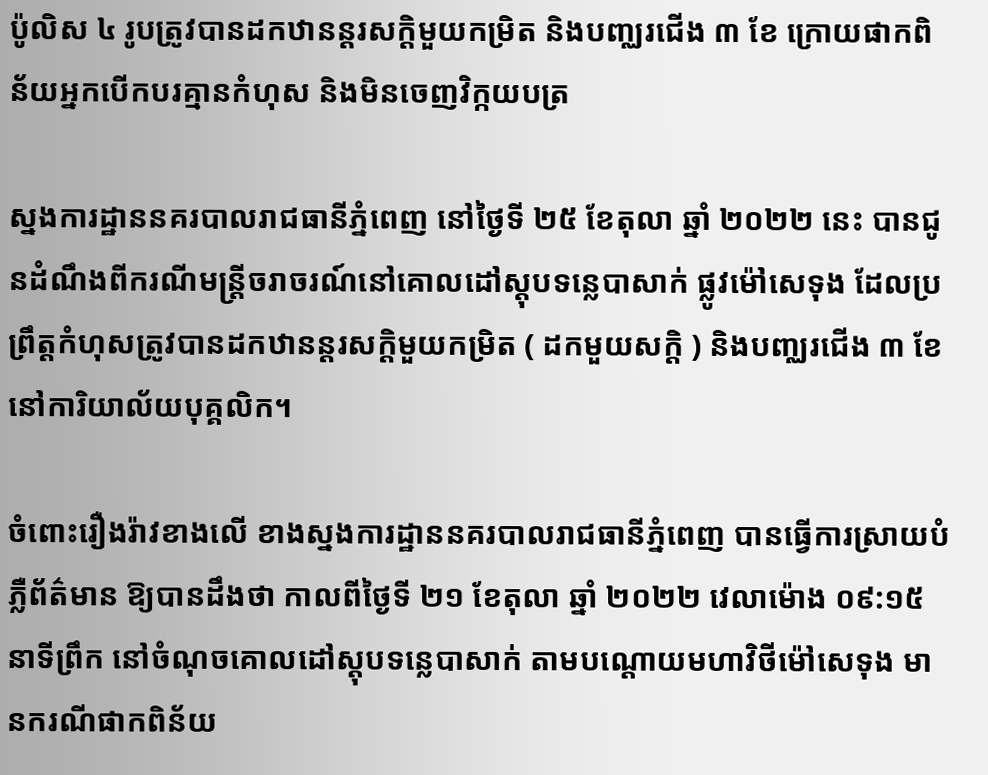ប៉ូលិស ៤ រូបត្រូវបានដកឋានន្តរសក្តិមួយកម្រិត និងបញ្ឈរជើង ៣ ខែ ក្រោយផាកពិន័យអ្នកបើកបរគ្មានកំហុស និងមិនចេញវិក្កយបត្រ

ស្នងការដ្ឋាននគរបាលរាជធានីភ្នំពេញ នៅថ្ងៃទី ២៥ ខែតុលា ឆ្នាំ ២០២២ នេះ បានជូនដំណឹងពីករណីមន្ត្រីចរាចរណ៍នៅគោលដៅស្តុបទន្លេបាសាក់ ផ្លូវម៉ៅសេទុង ដែលប្រព្រឹត្តកំហុសត្រូវបានដកឋានន្តរសក្តិមួយកម្រិត ( ដកមួយសក្តិ ) និងបញ្ឈរជើង ៣ ខែនៅការិយាល័យបុគ្គលិក។

ចំពោះរឿងរ៉ាវខាងលើ ខាងស្នងការដ្ឋាននគរបាលរាជធានីភ្នំពេញ បានធ្វើការស្រាយបំភ្លឺព័ត៌មាន ឱ្យបានដឹងថា កាលពីថ្ងៃទី ២១ ខែតុលា ឆ្នាំ ២០២២ វេលាម៉ោង ០៩:១៥ នាទីព្រឹក នៅចំណុចគោលដៅស្តុបទន្លេបាសាក់ តាមបណ្តោយមហាវិថីម៉ៅសេទុង មានករណីផាកពិន័យ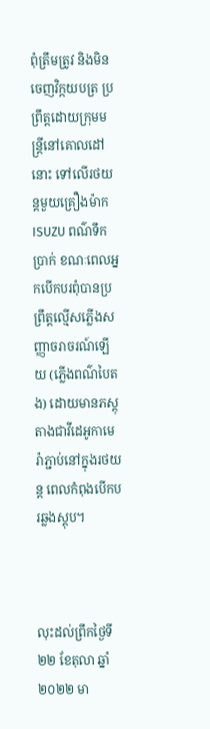ពុំត្រឹមត្រូវ និងមិនចេញវិក្កយបត្រ ប្រព្រឹត្តដោយក្រុមមន្ត្រីនៅគោលដៅនោះ ទៅលើរថយន្តមួយគ្រឿងម៉ាក ISUZU ពណ៌ទឹកប្រាក់ ខណៈពេលអ្នកបើកបរពុំបានប្រព្រឹត្តល្មើសភ្លើងសញ្ញាចរាចរណ៍ឡើយ (ភ្លើងពណ៌បៃតង) ដោយមានភស្តុតាងជាវីដេអូកាមេរ៉ាភ្ជាប់នៅក្នុងរថយន្ត ពេលកំពុងបើកបរឆ្លងស្តុប។



លុះដល់ព្រឹកថ្ងៃទី ២២ ខែតុលា ឆ្នាំ ២០២២ មា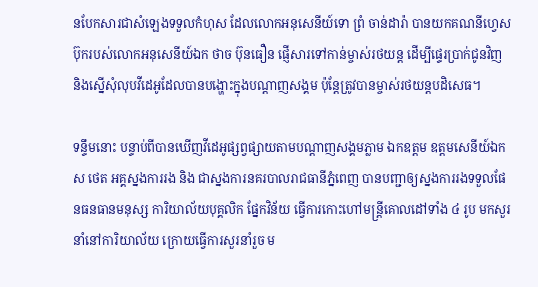នបែកសារជាសំឡេងទទួលកំហុស ដែលលោកអនុសេនីយ៍ទោ ព្រំ ចាន់ដារ៉ា បានយកគណនីហ្វេសប៊ុករបស់លោកអនុសេនីយ៍ឯក ថាច ប៊ុនធឿន ផ្ញើសារទៅកាន់ម្ចាស់រថយន្ត ដើម្បីផ្ទេរប្រាក់ជូនវិញ និងស្នើសុំលុបវីដេអូដែលបានបង្ហោះក្នុងបណ្តាញសង្គម ប៉ុន្តែត្រូវបានម្ចាស់រថយន្តបដិសេធ។

ទន្ទឹមនោះ បន្ទាប់ពីបានឃើញវីដេអូផ្សព្វផ្សាយតាមបណ្តាញសង្គមភ្លាម ឯកឧត្តម ឧត្តមសេនីយ៍ឯក ស ថេត អគ្គស្នងការរង និង ជាស្នងការនគរបាលរាជធានីភ្នំពេញ បានបញ្ជាឲ្យស្នងការរងទទួលផែនធនធានមនុស្ស ការិយាល័យបុគ្គលិក ផ្នែកវិន័យ ធ្វើការកោះហៅមន្ត្រីគោលដៅទាំង ៤ រូប មកសួរនាំនៅការិយាល័យ ក្រោយធ្វើការសួរនាំរួច ម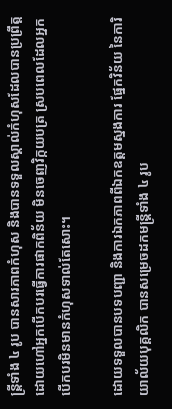ន្ត្រីទាំង ៤ រូប បានសារភាពកំហុស និងបានទទួលស្គាល់កំហុសដែលបានប្រព្រឹត្ត ដោយហៅអ្នកបើកបរធ្វើការផាកពិន័យ មិនចេញវិក្កយបត្រ ស្របពេលដែលអ្នកបើកបរមិនមានកំហុសទាល់តែសោះ។

ដោយទទួលបានបទបញ្ជា និងការឯកភាពពីឯកឧត្តមស្នងការ ផ្នែកវិន័យ នៃការិយាល័យបុគ្គលិក បានសម្រេចដកមន្ត្រីទាំង ៤ រូប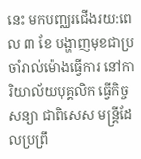នេះ មកបញ្ឈរជើងរយ:ពេល ៣ ខែ បង្ហាញមុខជាប្រចាំរាល់ម៉ោងធ្វើការ នៅការិយាល័យបុគ្គលិក ធ្វើកិច្ចសន្យា ជាពិសេស មន្ត្រីដែលប្រព្រឹ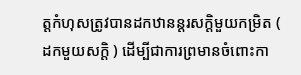ត្តកំហុសត្រូវបានដកឋានន្តរសក្តិមួយកម្រិត ( ដកមួយសក្តិ ) ដើម្បីជាការព្រមានចំពោះកា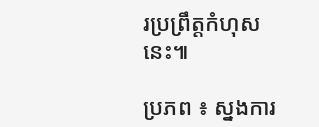រប្រព្រឹត្តកំហុសនេះ៕

ប្រភព ៖ ស្នងការ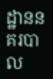ដ្ឋាននគរបាល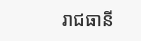រាជធានី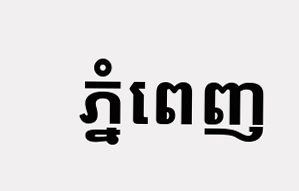ភ្នំពេញ